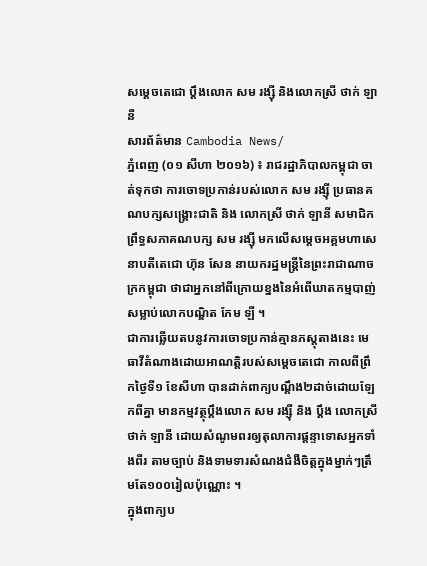សម្ដេចតេជោ ប្ដឹងលោក សម រង្ស៊ី និងលោកស្រី ថាក់ ឡានី
សារព័ត៌មាន Cambodia News/
ភ្នំពេញ (០១ សីហា ២០១៦) ៖ រាជរដ្ឋាភិបាលកម្ពុជា ចាត់ទុកថា ការចោទប្រកាន់របស់លោក សម រង្ស៊ី ប្រធានគណបក្សសង្គ្រោះជាតិ និង លោកស្រី ថាក់ ឡានី សមាជិកព្រឹទ្ធសភាគណបក្ស សម រង្ស៊ី មកលើសម្ដេចអគ្គមហាសេនាបតីតេជោ ហ៊ុន សែន នាយករដ្ឋមន្ត្រីនៃព្រះរាជាណាចក្រកម្ពុជា ថាជាអ្នកនៅពីក្រោយខ្នងនៃអំពើឃាតកម្មបាញ់សម្លាប់លោកបណ្ឌិត កែម ឡី ។
ជាការឆ្លើយតបនូវការចោទប្រកាន់គ្មានភស្តុតាងនេះ មេធាវីតំណាងដោយអាណត្តិរបស់សម្ដេចតេជោ កាលពីព្រឹកថ្ងៃទី១ ខែសីហា បានដាក់ពាក្យបណ្ដឹង២ដាច់ដោយឡែកពីគ្នា មានកម្មវត្ថុប្ដឹងលោក សម រង្ស៊ី និង ប្ដឹង លោកស្រី ថាក់ ឡានី ដោយសំណូមពរឲ្យតុលាការផ្ដន្ទាទោសអ្នកទាំងពីរ តាមច្បាប់ និងទាមទារសំណងជំងឺចិត្តក្នុងម្នាក់ៗត្រឹមតែ១០០រៀលប៉ុណ្ណោះ ។
ក្នុងពាក្យប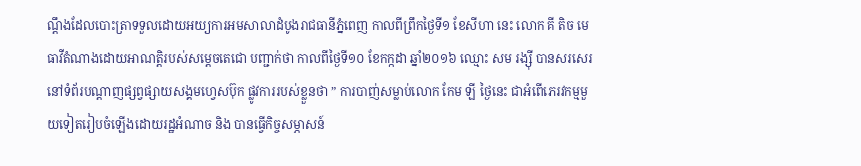ណ្ដឹងដែលបោះត្រាទទួលដោយអយ្យការអមសាលាដំបូងរាជធានីភ្នំពេញ កាលពីព្រឹកថ្ងៃទី១ ខែសីហា នេះ លោក គី តិច មេធាវីតំណាងដោយអាណត្តិរបស់សម្ដេចតេជោ បញ្ជាក់ថា កាលពីថ្ងៃទី១០ ខែកក្កដា ឆ្នាំ២០១៦ ឈ្មោះ សម រង្ស៊ី បានសរសេរនៅទំព័របណ្ដាញផ្សព្វផ្សាយសង្គមហ្វេសប៊ុក ផ្លូវការរបស់ខ្លួនថា ” ការបាញ់សម្លាប់លោក កែម ឡី ថ្ងៃនេះ ជាអំពើភេរវកម្មមួយទៀតរៀបចំឡើងដោយរដ្ឋអំណាច និង បានធ្វើកិច្ចសម្ភាសន៍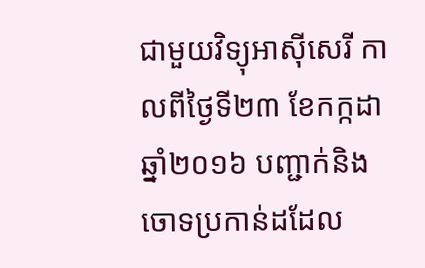ជាមួយវិទ្យុអាស៊ីសេរី កាលពីថ្ងៃទី២៣ ខែកក្កដា ឆ្នាំ២០១៦ បញ្ជាក់និងចោទប្រកាន់ដដែល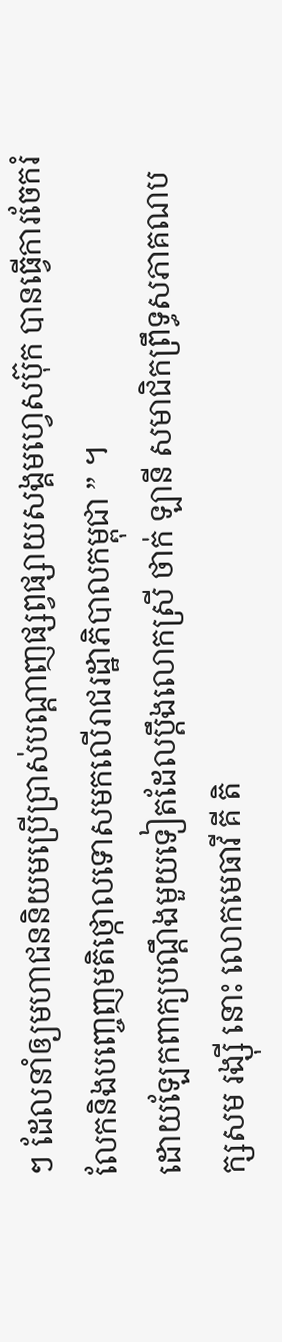ៗ ដែលនាំឲ្យមហាជននិយមប្រើប្រាស់បណ្ដាញផ្សព្វផ្សាយសង្គមហ្វេសប៊ុក បានធ្វើការចែករំលែកនិងបញ្ចេញមតិថ្កោលទោសមកលើរាជរដ្ឋាភិបាលកម្ពុជា ” ។
ដោយឡែកពាក្យបណ្ដឹងមួយទៀតដែលប្ដឹងលោកស្រី ថាក់ ឡានី សមាជិកព្រឹទ្ធសភាគណបក្សសម រង្ស៊ី នោះ លោកមេធាវី គី តិ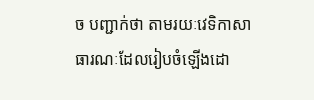ច បញ្ជាក់ថា តាមរយៈវេទិកាសាធារណៈដែលរៀបចំឡើងដោ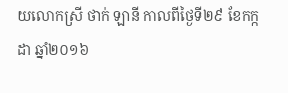យលោកស្រី ថាក់ ឡានី កាលពីថ្ងៃទី២៩ ខែកក្កដា ឆ្នាំ២០១៦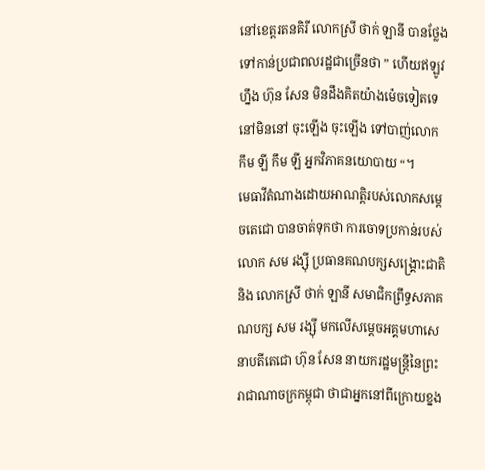នៅខេត្តរតនគិរី លោកស្រី ថាក់ ឡានី បានថ្លែងទៅកាន់ប្រជាពលរដ្ឋជាច្រើនថា ” ហើយឥឡូវហ្នឹង ហ៊ុន សែន មិនដឹងគិតយ៉ាងម៉េចទៀតទេ នៅមិននៅ ចុះឡើង ចុះឡើង ទៅបាញ់លោក កឹម ឡី កឹម ឡី អ្នកវិភាគនយោបាយ “។
មេធាវីតំណាងដោយអាណត្តិរបស់លោកសម្ដេចតេជោ បានចាត់ទុកថា ការចោទប្រកាន់របស់លោក សម រង្ស៊ី ប្រធានគណបក្សសង្គ្រោះជាតិ និង លោកស្រី ថាក់ ឡានី សមាជិកព្រឹទ្ធសភាគណបក្ស សម រង្ស៊ី មកលើសម្ដេចអគ្គមហាសេនាបតីតេជោ ហ៊ុន សែន នាយករដ្ឋមន្ត្រីនៃព្រះរាជាណាចក្រកម្ពុជា ថាជាអ្នកនៅពីក្រោយខ្នង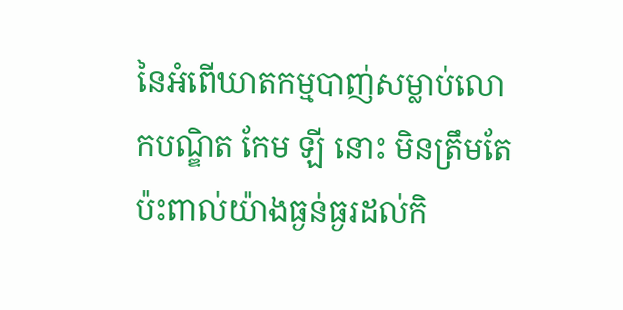នៃអំពើឃាតកម្មបាញ់សម្លាប់លោកបណ្ឌិត កែម ឡី នោះ មិនត្រឹមតែប៉ះពាល់យ៉ាងធ្ងន់ធ្ងរដល់កិ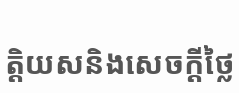ត្តិយសនិងសេចក្ដីថ្លៃ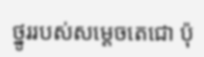ថ្នូររបស់សម្ដេចតេជោ ប៉ុ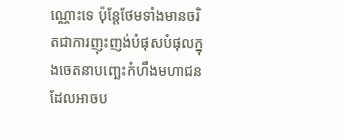ណ្ណោះទេ ប៉ុន្តែថែមទាំងមានចរិតជាការញុះញង់បំផុសបំផុលក្នុងចេតនាបញ្ឆេះកំហឹងមហាជន ដែលអាចប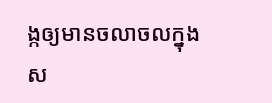ង្កឲ្យមានចលាចលក្នុងស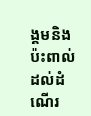ង្គមនិងប៉ះពាល់ដល់ដំណើរ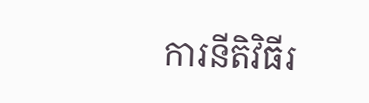ការនីតិវិធីរ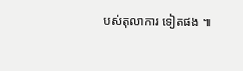បស់តុលាការ ទៀតផង ៕